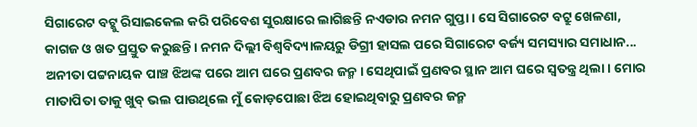ସିଗାରେଟ ବଟ୍କୁ ରିସାଇକେଲ କରି ପରିବେଶ ସୁରକ୍ଷାରେ ଲାଗିଛନ୍ତି ନଏଡାର ନମନ ଗୁପ୍ତା। ସେ ସିଗାରେଟ ବଟ୍ରୁ ଖେଳଣା, କାଗଜ ଓ ଖତ ପ୍ରସ୍ତୁତ କରୁଛନ୍ତି। ନମନ ଦିଲ୍ଲୀ ବିଶ୍ୱବିଦ୍ୟାଳୟରୁ ଡିଗ୍ରୀ ହାସଲ ପରେ ସିଗାରେଟ ବର୍ଜ୍ୟ ସମସ୍ୟାର ସମାଧାନ...
ଅନୀତା ପଟ୍ଟନାୟକ ପାଞ୍ଚ ଝିଅଙ୍କ ପରେ ଆମ ଘରେ ପ୍ରଣବର ଜନ୍ମ। ସେଥିପାଇଁ ପ୍ରଣବର ସ୍ଥାନ ଆମ ଘରେ ସ୍ବତନ୍ତ୍ର ଥିଲା। ମୋର ମାତାପିତା ତାକୁ ଖୁବ୍ ଭଲ ପାଉଥିଲେ ମୁଁ କୋଡ଼ପୋଛା ଝିଅ ହୋଇଥିବାରୁ ପ୍ରଣବର ଜନ୍ମ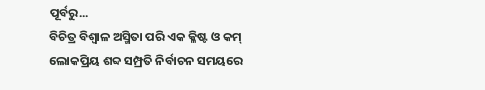ପୂର୍ବରୁ...
ବିଚିତ୍ର ବିଶ୍ୱାଳ ଅସ୍ମିତା ପରି ଏକ କ୍ଳିଷ୍ଟ ଓ କମ୍ ଲୋକପ୍ରିୟ ଶବ୍ଦ ସମ୍ପ୍ରତି ନିର୍ବାଚନ ସମୟରେ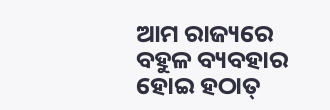ଆମ ରାଜ୍ୟରେ ବହୁଳ ବ୍ୟବହାର ହୋଇ ହଠାତ୍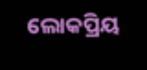ଲୋକପ୍ରିୟ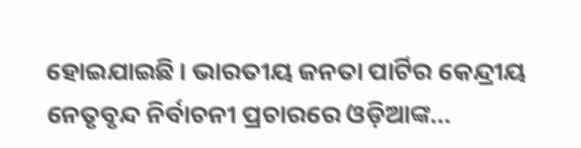ହୋଇଯାଇଛି। ଭାରତୀୟ ଜନତା ପାର୍ଟିର କେନ୍ଦ୍ରୀୟ ନେତୃବୃନ୍ଦ ନିର୍ବାଚନୀ ପ୍ରଚାରରେ ଓଡ଼ିଆଙ୍କ...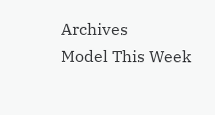Archives
Model This Week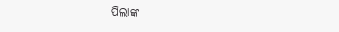ପିଲାଙ୍କ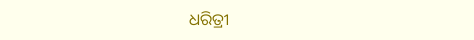ଧରିତ୍ରୀ